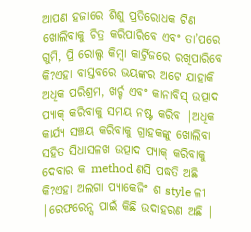ଆପଣ ହଜାରେ ଶିଶୁ ପ୍ରତିରୋଧକ ଟିଣ ଖୋଲିବାକୁ ଚିତ୍ର କରିପାରିବେ ଏବଂ ତା’ପରେ ଗୁମି, ପ୍ରି ରୋଲ୍ସ କିମ୍ବା କାର୍ଟ୍ରିଜରେ ରଖିପାରିବେ କି?ଏହା ବାସ୍ତବରେ ଭୟଙ୍କର ଅଟେ ଯାହାକି ଅଧିକ ପରିଶ୍ରମ, ଖର୍ଚ୍ଚ ଏବଂ କାନାବିସ୍ ଉତ୍ପାଦ ପ୍ୟାକ୍ କରିବାକୁ ସମୟ ନଷ୍ଟ କରିବ |ଅଧିକ କାର୍ଯ୍ୟ ସଞ୍ଚୟ କରିବାକୁ ଗ୍ରାହକଙ୍କୁ ଖୋଲିବା ସହିତ ସିଧାସଳଖ ଉତ୍ପାଦ ପ୍ୟାକ୍ କରିବାକୁ ଦେବାର କ method ଣସି ପଦ୍ଧତି ଅଛି କି?ଏହା ଅଲଗା ପ୍ୟାକେଜିଂ ଶ style ଳୀ |ରେଫରେନ୍ସ ପାଇଁ କିଛି ଉଦାହରଣ ଅଛି |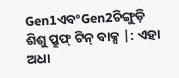Gen1ଏବଂGen2ଚିଙ୍ଗୁଡ଼ି ଶିଶୁ ପ୍ରୁଫ୍ ଟିନ୍ ବାକ୍ସ |: ଏହା ଅଧା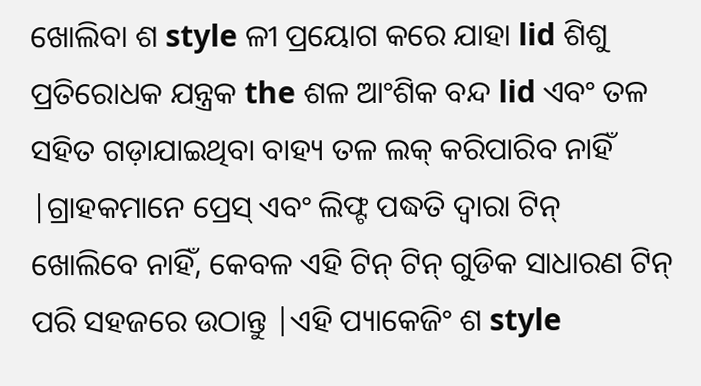ଖୋଲିବା ଶ style ଳୀ ପ୍ରୟୋଗ କରେ ଯାହା lid ଶିଶୁ ପ୍ରତିରୋଧକ ଯନ୍ତ୍ରକ the ଶଳ ଆଂଶିକ ବନ୍ଦ lid ଏବଂ ତଳ ସହିତ ଗଡ଼ାଯାଇଥିବା ବାହ୍ୟ ତଳ ଲକ୍ କରିପାରିବ ନାହିଁ |ଗ୍ରାହକମାନେ ପ୍ରେସ୍ ଏବଂ ଲିଫ୍ଟ ପଦ୍ଧତି ଦ୍ୱାରା ଟିନ୍ ଖୋଲିବେ ନାହିଁ, କେବଳ ଏହି ଟିନ୍ ଟିନ୍ ଗୁଡିକ ସାଧାରଣ ଟିନ୍ ପରି ସହଜରେ ଉଠାନ୍ତୁ |ଏହି ପ୍ୟାକେଜିଂ ଶ style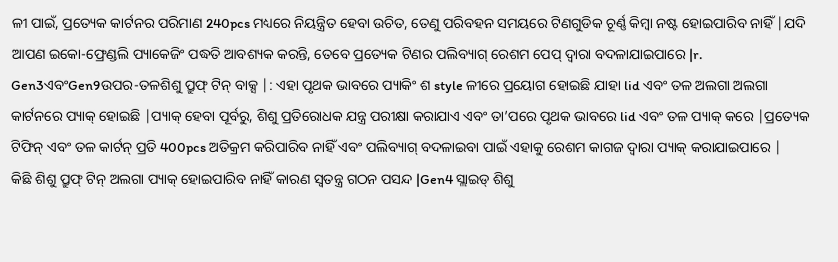ଳୀ ପାଇଁ, ପ୍ରତ୍ୟେକ କାର୍ଟନର ପରିମାଣ 240pcs ମଧ୍ୟରେ ନିୟନ୍ତ୍ରିତ ହେବା ଉଚିତ, ତେଣୁ ପରିବହନ ସମୟରେ ଟିଣଗୁଡିକ ଚୂର୍ଣ୍ଣ କିମ୍ବା ନଷ୍ଟ ହୋଇପାରିବ ନାହିଁ |ଯଦି ଆପଣ ଇକୋ-ଫ୍ରେଣ୍ଡଲି ପ୍ୟାକେଜିଂ ପଦ୍ଧତି ଆବଶ୍ୟକ କରନ୍ତି, ତେବେ ପ୍ରତ୍ୟେକ ଟିଣର ପଲିବ୍ୟାଗ୍ ରେଶମ ପେପ୍ ଦ୍ୱାରା ବଦଳାଯାଇପାରେ |r.
Gen3ଏବଂGen9ଉପର-ତଳଶିଶୁ ପ୍ରୁଫ୍ ଟିନ୍ ବାକ୍ସ |: ଏହା ପୃଥକ ଭାବରେ ପ୍ୟାକିଂ ଶ style ଳୀରେ ପ୍ରୟୋଗ ହୋଇଛି ଯାହା lid ଏବଂ ତଳ ଅଲଗା ଅଲଗା କାର୍ଟନରେ ପ୍ୟାକ୍ ହୋଇଛି |ପ୍ୟାକ୍ ହେବା ପୂର୍ବରୁ, ଶିଶୁ ପ୍ରତିରୋଧକ ଯନ୍ତ୍ର ପରୀକ୍ଷା କରାଯାଏ ଏବଂ ତା’ପରେ ପୃଥକ ଭାବରେ lid ଏବଂ ତଳ ପ୍ୟାକ୍ କରେ |ପ୍ରତ୍ୟେକ ଟିଫିନ୍ ଏବଂ ତଳ କାର୍ଟନ୍ ପ୍ରତି 400pcs ଅତିକ୍ରମ କରିପାରିବ ନାହିଁ ଏବଂ ପଲିବ୍ୟାଗ୍ ବଦଳାଇବା ପାଇଁ ଏହାକୁ ରେଶମ କାଗଜ ଦ୍ୱାରା ପ୍ୟାକ୍ କରାଯାଇପାରେ |
କିଛି ଶିଶୁ ପ୍ରୁଫ୍ ଟିନ୍ ଅଲଗା ପ୍ୟାକ୍ ହୋଇପାରିବ ନାହିଁ କାରଣ ସ୍ୱତନ୍ତ୍ର ଗଠନ ପସନ୍ଦ |Gen4 ସ୍ଲାଇଡ୍ ଶିଶୁ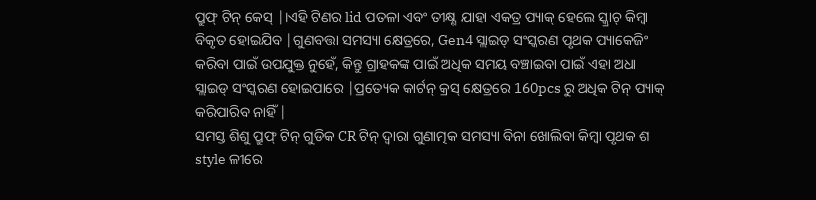ପ୍ରୁଫ୍ ଟିନ୍ କେସ୍ |।ଏହି ଟିଣର lid ପତଳା ଏବଂ ତୀକ୍ଷ୍ଣ ଯାହା ଏକତ୍ର ପ୍ୟାକ୍ ହେଲେ ସ୍କ୍ରାଚ୍ କିମ୍ବା ବିକୃତ ହୋଇଯିବ |ଗୁଣବତ୍ତା ସମସ୍ୟା କ୍ଷେତ୍ରରେ, Gen4 ସ୍ଲାଇଡ୍ ସଂସ୍କରଣ ପୃଥକ ପ୍ୟାକେଜିଂ କରିବା ପାଇଁ ଉପଯୁକ୍ତ ନୁହେଁ, କିନ୍ତୁ ଗ୍ରାହକଙ୍କ ପାଇଁ ଅଧିକ ସମୟ ବଞ୍ଚାଇବା ପାଇଁ ଏହା ଅଧା ସ୍ଲାଇଡ୍ ସଂସ୍କରଣ ହୋଇପାରେ |ପ୍ରତ୍ୟେକ କାର୍ଟନ୍ କ୍ରସ୍ କ୍ଷେତ୍ରରେ 160pcs ରୁ ଅଧିକ ଟିନ୍ ପ୍ୟାକ୍ କରିପାରିବ ନାହିଁ |
ସମସ୍ତ ଶିଶୁ ପ୍ରୁଫ୍ ଟିନ୍ ଗୁଡିକ CR ଟିନ୍ ଦ୍ୱାରା ଗୁଣାତ୍ମକ ସମସ୍ୟା ବିନା ଖୋଲିବା କିମ୍ବା ପୃଥକ ଶ style ଳୀରେ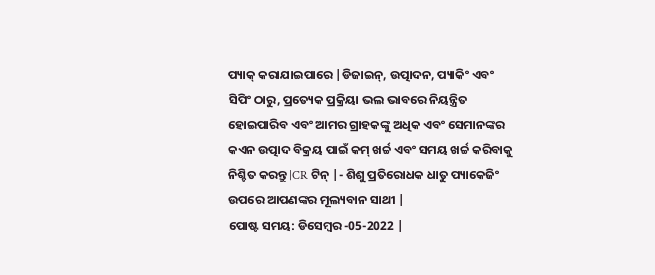ପ୍ୟାକ୍ କରାଯାଇପାରେ |ଡିଜାଇନ୍, ଉତ୍ପାଦନ, ପ୍ୟାକିଂ ଏବଂ ସିପିଂ ଠାରୁ, ପ୍ରତ୍ୟେକ ପ୍ରକ୍ରିୟା ଭଲ ଭାବରେ ନିୟନ୍ତ୍ରିତ ହୋଇପାରିବ ଏବଂ ଆମର ଗ୍ରାହକଙ୍କୁ ଅଧିକ ଏବଂ ସେମାନଙ୍କର କଏନ ଉତ୍ପାଦ ବିକ୍ରୟ ପାଇଁ କମ୍ ଖର୍ଚ୍ଚ ଏବଂ ସମୟ ଖର୍ଚ୍ଚ କରିବାକୁ ନିଶ୍ଚିତ କରନ୍ତୁ |CR ଟିନ୍ |- ଶିଶୁ ପ୍ରତିରୋଧକ ଧାତୁ ପ୍ୟାକେଜିଂ ଉପରେ ଆପଣଙ୍କର ମୂଲ୍ୟବାନ ସାଥୀ |
ପୋଷ୍ଟ ସମୟ: ଡିସେମ୍ବର -05-2022 |